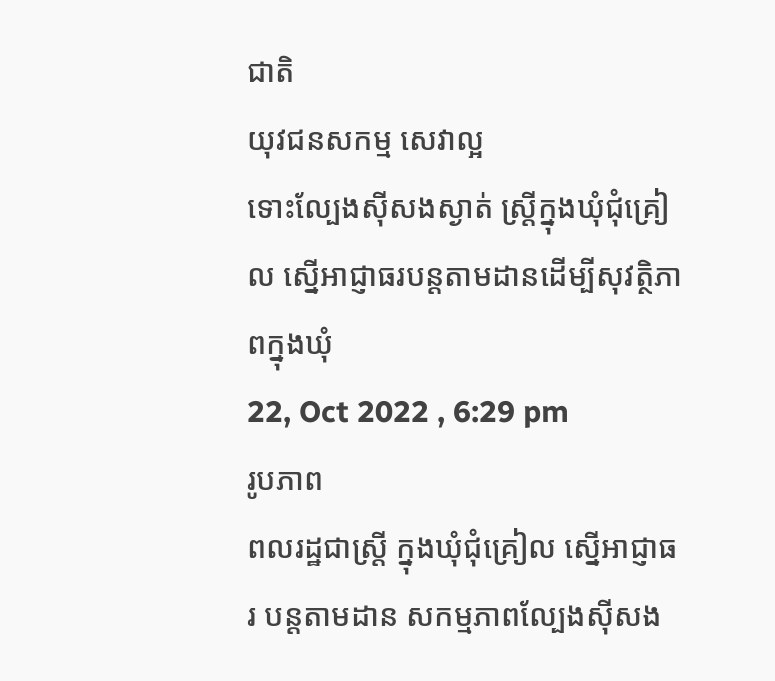ជាតិ
យុវជនសកម្ម សេវាល្អ
ទោះល្បែងស៊ីសងស្ងាត់ ស្ត្រីក្នុងឃុំជុំគ្រៀល ស្នើអាជ្ញាធរបន្តតាមដានដើម្បីសុវត្ថិភាពក្នុងឃុំ
22, Oct 2022 , 6:29 pm
រូបភាព
ពលរដ្ឋជាស្ត្រី ក្នុងឃុំជុំគ្រៀល ស្នើអាជ្ញាធរ បន្តតាមដាន សកម្មភាពល្បែងស៊ីសង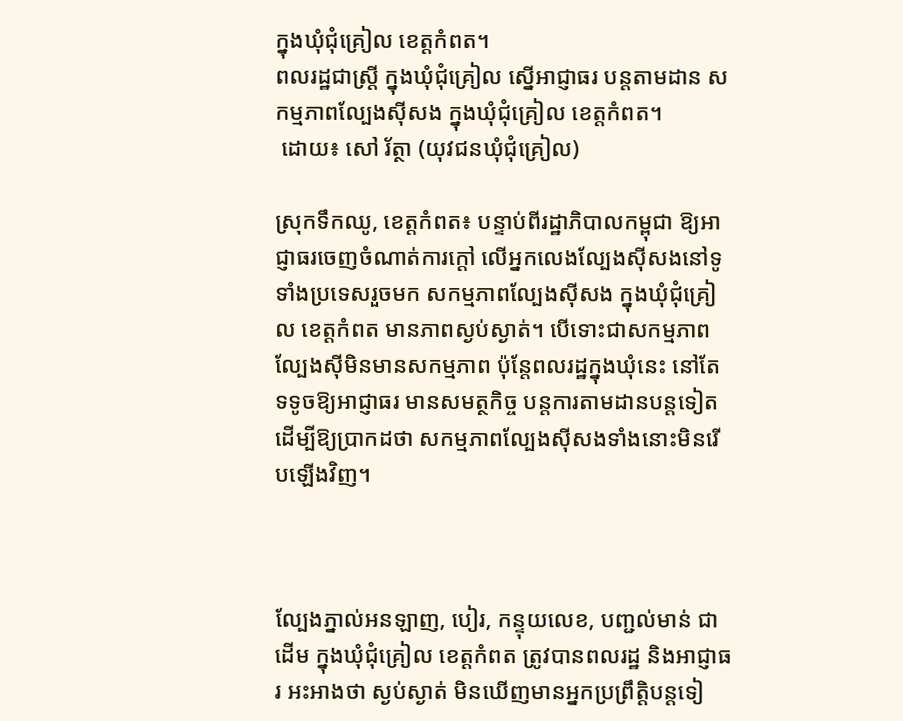ក្នុងឃុំជុំគ្រៀល ខេត្តកំពត។
ពលរដ្ឋជាស្ត្រី ក្នុងឃុំជុំគ្រៀល ស្នើអាជ្ញាធរ បន្តតាមដាន សកម្មភាពល្បែងស៊ីសង ក្នុងឃុំជុំគ្រៀល ខេត្តកំពត។
 ដោយ៖ សៅ រ័ត្ថា (យុវជនឃុំជុំគ្រៀល)

ស្រុកទឹកឈូ, ខេត្តកំពត៖ បន្ទាប់ពីរដ្ឋាភិបាលកម្ពុជា ឱ្យអាជ្ញាធរចេញចំណាត់ការក្ដៅ លើអ្នកលេងល្បែងស៊ីសងនៅទូទាំងប្រទេសរួចមក សកម្មភាពល្បែងស៊ីសង ក្នុងឃុំជុំគ្រៀល ខេត្តកំពត មានភាពស្ងប់ស្ងាត់។ បើទោះជាសកម្មភាពល្បែងស៊ីមិនមានសកម្មភាព ប៉ុន្តែពលរដ្ឋក្នុងឃុំនេះ នៅតែទទូចឱ្យអាជ្ញាធរ មានសមត្ថកិច្ច បន្តការតាមដានបន្តទៀត ដើម្បីឱ្យប្រាកដថា សកម្មភាពល្បែងស៊ីសងទាំងនោះមិនរើបឡើងវិញ។



ល្បែងភ្នាល់អនឡាញ, បៀរ, កន្ទុយលេខ, បញ្ជល់មាន់ ជាដើម ក្នុងឃុំជុំគ្រៀល ខេត្តកំពត ត្រូវបានពលរដ្ឋ និងអាជ្ញាធរ អះអាងថា ស្ងប់ស្ងាត់ មិនឃើញមានអ្នកប្រព្រឹត្តិបន្តទៀ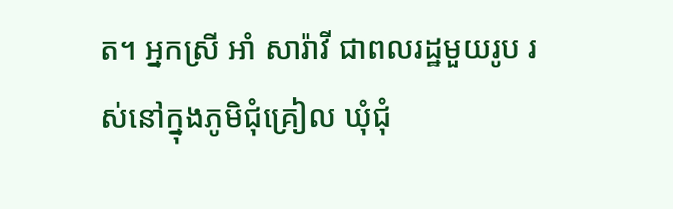ត។ អ្នកស្រី អាំ សារ៉ាវី ជាពលរដ្ឋមួយរូប រស់នៅក្នុងភូមិជុំគ្រៀល ឃុំជុំ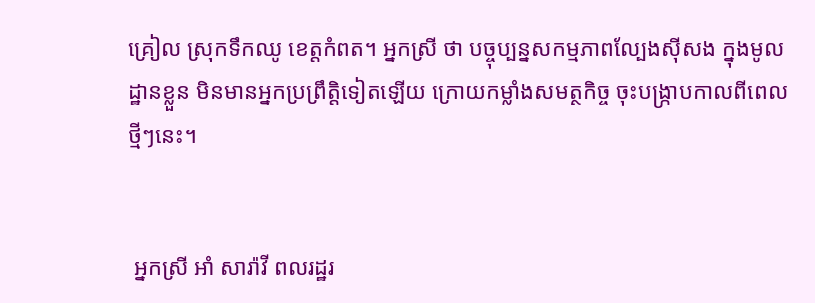គ្រៀល ស្រុកទឹកឈូ ខេត្តកំពត។ អ្នកស្រី ថា បច្ចុប្បន្នសកម្មភាពល្បែងស៊ីសង ក្នុងមូលដ្ឋានខ្លួន មិនមានអ្នកប្រព្រឹត្តិទៀតឡើយ ក្រោយកម្លាំងសមត្ថកិច្ច ចុះបង្ក្រាបកាលពីពេលថ្មីៗនេះ។


 អ្នកស្រី អាំ សារ៉ាវី ពលរដ្ឋរ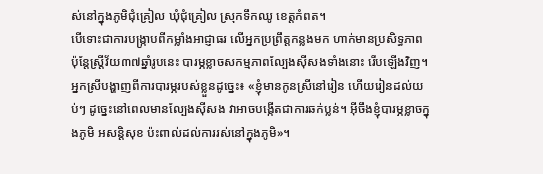ស់នៅក្នុងភូមិជុំគ្រៀល ឃុំជុំគ្រៀល ស្រុកទឹកឈូ ខេត្តកំពត។
បើទោះជាការបង្ក្រាបពីកម្លាំងអាជ្ញាធរ លើអ្នកប្រព្រឹត្តកន្លងមក ហាក់មានប្រសិទ្ធភាព ប៉ុន្តែស្ត្រីវ័យ៣៧ឆ្នាំរូបនេះ បារម្ភខ្លាចសកម្មភាពល្បែងស៊ីសងទាំងនោះ រើបឡើងវិញ។ អ្នកស្រីបង្ហាញពីការបារម្ភរបស់ខ្លួនដូច្នេះ៖ «ខ្ញុំមានកូនស្រីនៅរៀន ហើយរៀនដល់យប់ៗ ដូច្នេះនៅពេលមានល្បែងស៊ីសង វាអាចបង្កើតជាការឆក់ប្លន់។ អ៊ីចឹងខ្ញុំបារម្ភខ្លាចក្នុងភូមិ អសន្តិសុខ ប៉ះពាល់ដល់ការរស់នៅក្នុងភូមិ»។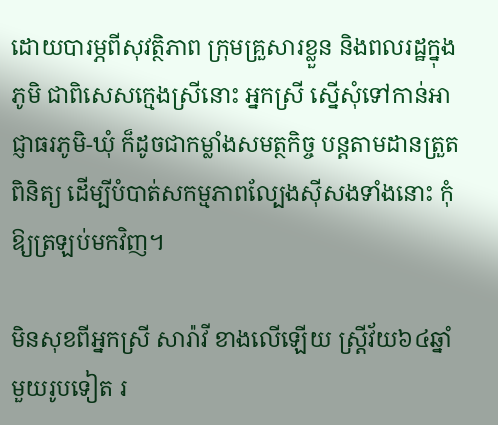ដោយបារម្ភពីសុវត្ថិភាព ក្រុមគ្រួសារខ្លួន និងពលរដ្ឋក្នុងភូមិ ជាពិសេសក្មេងស្រីនោះ អ្នកស្រី ស្នើសុំទៅកាន់អាជ្ញាធរភូមិ-ឃុំ ក៏ដូចជាកម្លាំងសមត្ថកិច្ច បន្តតាមដានត្រួតពិនិត្យ ដើម្បីបំបាត់សកម្មភាពល្បែងស៊ីសងទាំងនោះ កុំឱ្យត្រឡប់មកវិញ។

មិនសុខពីអ្នកស្រី សារ៉ាវី ខាងលើឡើយ ស្ត្រីវ័យ៦៤ឆ្នាំមួយរូបទៀត រ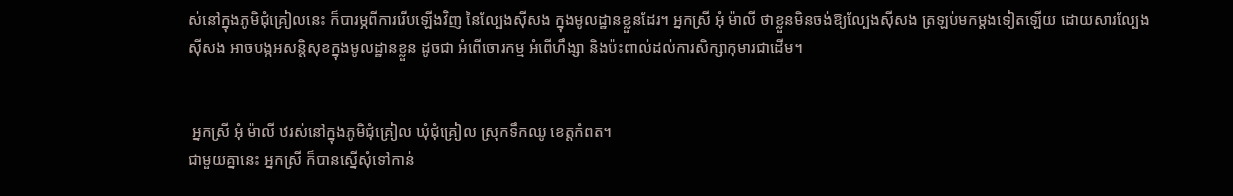ស់នៅក្នុងភូមិជុំគ្រៀលនេះ ក៏បារម្ភពីការរើបឡើងវិញ នៃល្បែងស៊ីសង ក្នុងមូលដ្ឋានខ្លួនដែរ។ អ្នកស្រី អុំ ម៉ាលី ថាខ្លួនមិនចង់ឱ្យល្បែងស៊ីសង ត្រឡប់មកម្ដងទៀតឡើយ ដោយសារល្បែងស៊ីសង អាចបង្កអសន្តិសុខក្នុងមូលដ្ឋានខ្លួន ដូចជា អំពើចោរកម្ម អំពើហឹង្សា និងប៉ះពាល់ដល់ការសិក្សាកុមារជាដើម។


 អ្នកស្រី អុំ ម៉ាលី ឋរស់នៅក្នុងភូមិជុំគ្រៀល ឃុំជុំគ្រៀល ស្រុកទឹកឈូ ខេត្តកំពត។
ជាមួយគ្នានេះ អ្នកស្រី ក៏បានស្នើសុំទៅកាន់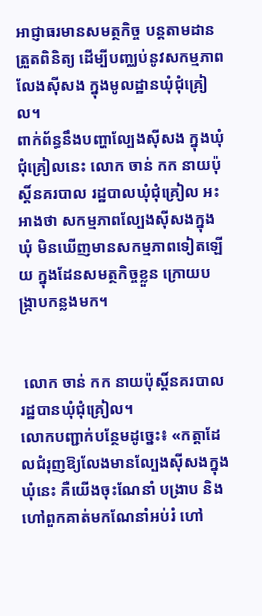អាជ្ញាធរមានសមត្ថកិច្ច បន្តតាមដាន ត្រួតពិនិត្យ ដើម្បីបញ្ឈប់នូវសកម្មភាពលែងស៊ីសង ក្នុងមូលដ្ឋានឃុំជុំគ្រៀល។
ពាក់ព័ន្ធនឹងបញ្ហាល្បែងស៊ីសង ក្នុងឃុំជុំគ្រៀលនេះ លោក ចាន់ កក នាយប៉ុស្ដិ៍នគរបាល រដ្ឋបាលឃុំជុំគ្រៀល អះអាងថា សកម្មភាពល្បែងស៊ីសងក្នុងឃុំ មិនឃើញមានសកម្មភាពទៀតឡើយ ក្នុងដែនសមត្ថកិច្ចខ្លួន ក្រោយបង្ក្រាបកន្លងមក។


 លោក ចាន់ កក នាយប៉ុស្ដិ៍នគរបាល រដ្ឋបានឃុំជុំគ្រៀល។
លោកបញ្ជាក់បន្ថែមដូច្នេះ៖ «កត្តាដែលជំរុញឱ្យលែងមានល្បែងស៊ីសងក្នុងឃុំនេះ គឺយើងចុះណែនាំ បង្រាប និងហៅពួកគាត់មកណែនាំអប់រំ ហៅ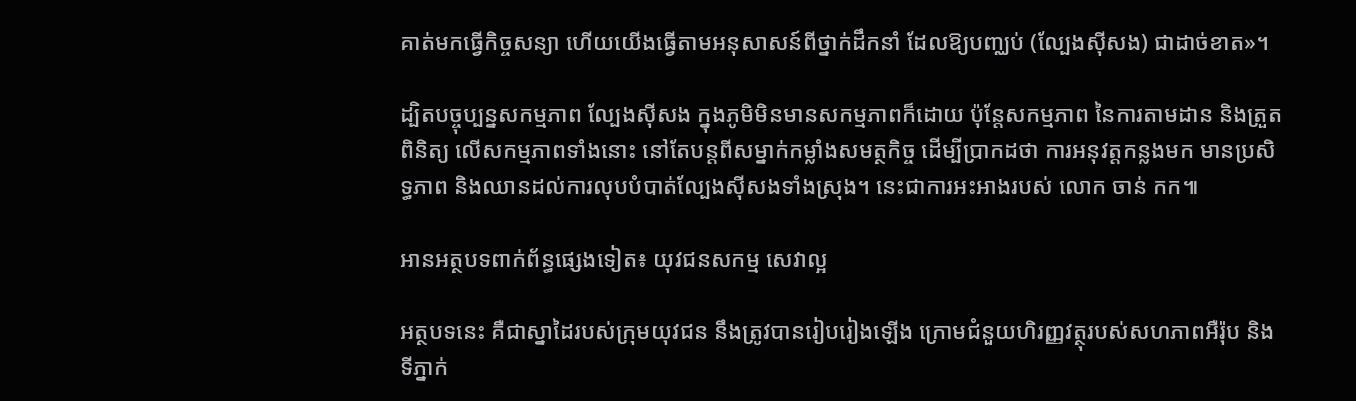គាត់មកធ្វើកិច្ចសន្យា ហើយយើងធ្វើតាមអនុសាសន៍ពីថ្នាក់ដឹកនាំ ដែលឱ្យបញ្ឈប់ (ល្បែងស៊ីសង) ជាដាច់ខាត»។

ដ្បិតបច្ចុប្បន្នសកម្មភាព ល្បែងស៊ីសង ក្នុងភូមិមិនមានសកម្មភាពក៏ដោយ ប៉ុន្តែសកម្មភាព នៃការតាមដាន និងត្រួតពិនិត្យ លើសកម្មភាពទាំងនោះ នៅតែបន្តពីសម្នាក់កម្លាំងសមត្ថកិច្ច ដើម្បីប្រាកដថា ការអនុវត្តកន្លងមក មានប្រសិទ្ធភាព និងឈានដល់ការលុបបំបាត់ល្បែងស៊ីសងទាំងស្រុង។ នេះជាការអះអាងរបស់ លោក ចាន់ កក៕

អានអត្ថបទពាក់ព័ន្ធផ្សេងទៀត៖ យុវជនសកម្ម សេវាល្អ

អត្ថបទនេះ គឺជាស្នាដៃរបស់ក្រុមយុវជន នឹងត្រូវបានរៀបរៀងឡើង ក្រោមជំនួយហិរញ្ញវត្ថុរបស់សហភាពអឺរ៉ុប និងទីភ្នាក់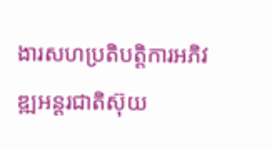ងារសហប្រតិបត្តិការអភិវឌ្ឍអន្តរជាតិស៊ុយ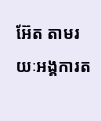អ៊ែត តាមរយៈអង្គការត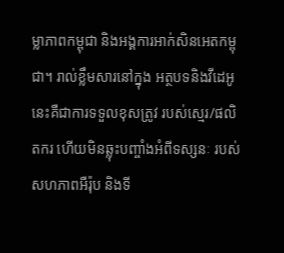ម្លាភាពកម្ពុជា និងអង្គការអាក់សិនអេតកម្ពុជា។ រាល់ខ្លឹមសារនៅក្នុង អត្ថបទនិងវីដេអូ នេះគឺជាការទទួលខុសត្រូវ របស់ស្មេរ/ផលិតករ ហើយមិនឆ្លុះបញ្ចាំងអំពីទស្សនៈ របស់សហភាពអឺរ៉ុប និងទី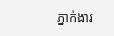ភ្នាក់ងារ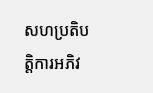សហប្រតិបត្តិការអភិវ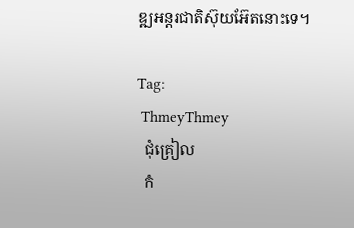ឌ្ឍអន្តរជាតិស៊ុយអ៊ែតនោះទេ។

Tag:
 ThmeyThmey
  ជុំគ្រៀល
  កំ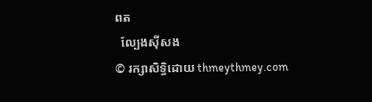ពត
  ល្បែងស៊ីសង
© រក្សាសិទ្ធិដោយ thmeythmey.com